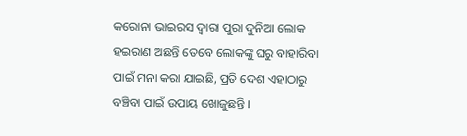କରୋନା ଭାଇରସ ଦ୍ଵାରା ପୁରା ଦୁନିଆ ଲୋକ ହଇରାଣ ଅଛନ୍ତି ତେବେ ଲୋକଙ୍କୁ ଘରୁ ବାହାରିବା ପାଇଁ ମନା କରା ଯାଇଛି, ପ୍ରତି ଦେଶ ଏହାଠାରୁ ବଞ୍ଚିବା ପାଇଁ ଉପାୟ ଖୋଜୁଛନ୍ତି ।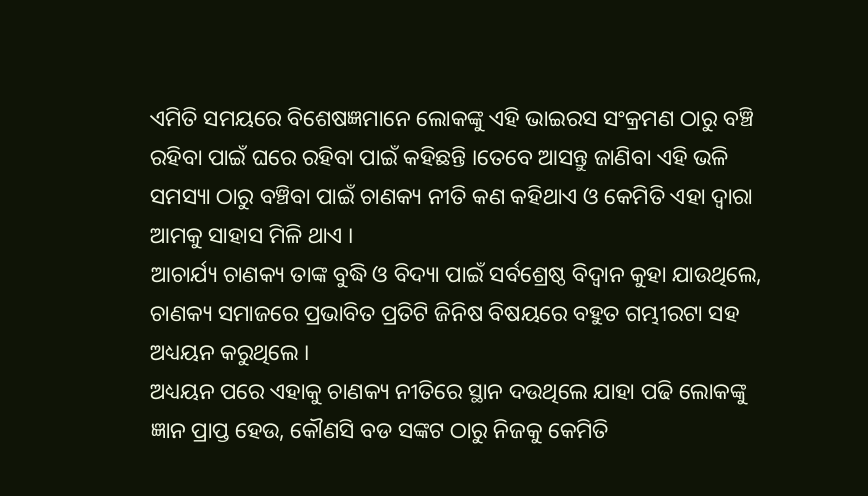ଏମିତି ସମୟରେ ବିଶେଷଜ୍ଞମାନେ ଲୋକଙ୍କୁ ଏହି ଭାଇରସ ସଂକ୍ରମଣ ଠାରୁ ବଞ୍ଚି ରହିବା ପାଇଁ ଘରେ ରହିବା ପାଇଁ କହିଛନ୍ତି ।ତେବେ ଆସନ୍ତୁ ଜାଣିବା ଏହି ଭଳି ସମସ୍ୟା ଠାରୁ ବଞ୍ଚିବା ପାଇଁ ଚାଣକ୍ୟ ନୀତି କଣ କହିଥାଏ ଓ କେମିତି ଏହା ଦ୍ଵାରା ଆମକୁ ସାହାସ ମିଳି ଥାଏ ।
ଆଚାର୍ଯ୍ୟ ଚାଣକ୍ୟ ତାଙ୍କ ବୁଦ୍ଧି ଓ ବିଦ୍ୟା ପାଇଁ ସର୍ବଶ୍ରେଷ୍ଠ ବିଦ୍ଵାନ କୁହା ଯାଉଥିଲେ, ଚାଣକ୍ୟ ସମାଜରେ ପ୍ରଭାବିତ ପ୍ରତିଟି ଜିନିଷ ବିଷୟରେ ବହୁତ ଗମ୍ଭୀରଟା ସହ ଅଧ୍ୟୟନ କରୁଥିଲେ ।
ଅଧ୍ୟୟନ ପରେ ଏହାକୁ ଚାଣକ୍ୟ ନୀତିରେ ସ୍ଥାନ ଦଉଥିଲେ ଯାହା ପଢି ଲୋକଙ୍କୁ ଜ୍ଞାନ ପ୍ରାପ୍ତ ହେଉ, କୌଣସି ବଡ ସଙ୍କଟ ଠାରୁ ନିଜକୁ କେମିତି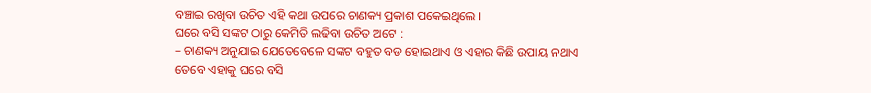ବଞ୍ଚାଇ ରଖିବା ଉଚିତ ଏହି କଥା ଉପରେ ଚାଣକ୍ୟ ପ୍ରକାଶ ପକେଇଥିଲେ ।
ଘରେ ବସି ସଙ୍କଟ ଠାରୁ କେମିତି ଲଢିବା ଉଚିତ ଅଟେ :
– ଚାଣକ୍ୟ ଅନୁଯାଇ ଯେତେବେଳେ ସଙ୍କଟ ବହୁତ ବଡ ହୋଇଥାଏ ଓ ଏହାର କିଛି ଉପାୟ ନଥାଏ ତେବେ ଏହାକୁ ଘରେ ବସି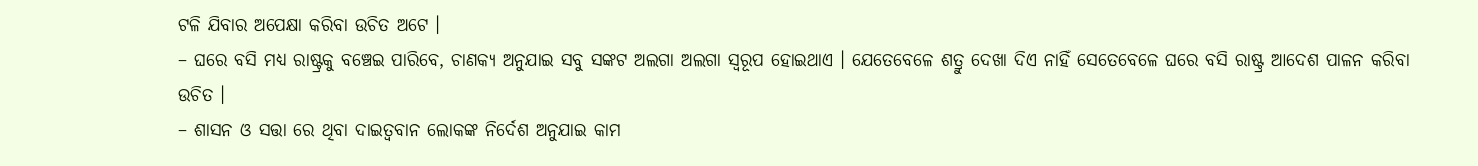ଟଳି ଯିବାର ଅପେକ୍ଷା କରିବା ଉଚିତ ଅଟେ ।
– ଘରେ ବସି ମଧ୍ୟ ରାଷ୍ଟ୍ରକୁ ବଞ୍ଚେଇ ପାରିବେ, ଚାଣକ୍ୟ ଅନୁଯାଇ ସବୁ ସଙ୍କଟ ଅଲଗା ଅଲଗା ସ୍ୱରୂପ ହୋଇଥାଏ । ଯେତେବେଳେ ଶତ୍ରୁ ଦେଖା ଦିଏ ନାହିଁ ସେତେବେଳେ ଘରେ ବସି ରାଷ୍ଟ୍ର ଆଦେଶ ପାଳନ କରିବା ଉଚିତ ।
– ଶାସନ ଓ ସତ୍ତା ରେ ଥିବା ଦାଇତ୍ଵବାନ ଲୋକଙ୍କ ନିର୍ଦେଶ ଅନୁଯାଇ କାମ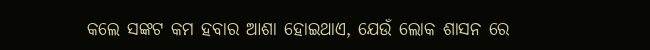କଲେ ସଙ୍କଟ କମ ହବାର ଆଶା ହୋଇଥାଏ, ଯେଉଁ ଲୋକ ଶାସନ ରେ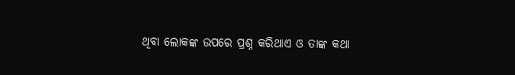ଥିବା ଲୋକଙ୍କ ଉପରେ ପ୍ରଶ୍ନ କରିଥାଏ ଓ ତାଙ୍କ କଥା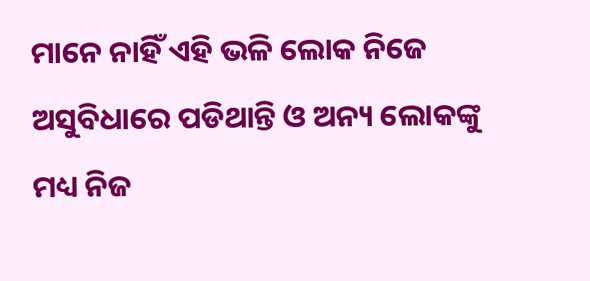ମାନେ ନାହିଁ ଏହି ଭଳି ଲୋକ ନିଜେ ଅସୁବିଧାରେ ପଡିଥାନ୍ତି ଓ ଅନ୍ୟ ଲୋକଙ୍କୁ ମଧ୍ୟ ନିଜ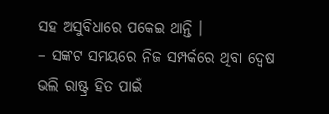ସହ ଅସୁବିଧାରେ ପକେଇ ଥାନ୍ତି ।
– ସଙ୍କଟ ସମୟରେ ନିଜ ସମ୍ପର୍କରେ ଥିବା ଦ୍ଵେଷ ଭଲି ରାଷ୍ଟ୍ର ହିତ ପାଇଁ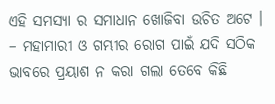ଏହି ସମସ୍ୟା ର ସମାଧାନ ଖୋଜିବା ଉଚିତ ଅଟେ ।
– ମହାମାରୀ ଓ ଗମ୍ଭୀର ରୋଗ ପାଇଁ ଯଦି ସଠିକ ଭାବରେ ପ୍ରୟାଶ ନ କରା ଗଲା ତେବେ କିଛି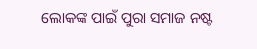ଲୋକଙ୍କ ପାଇଁ ପୁରା ସମାଜ ନଷ୍ଟ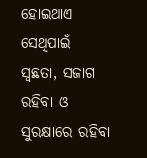ହୋଇଥାଏ ସେଥିପାଇଁ ସ୍ଵଛତା, ସଜାଗ ରହିବା ଓ ସୁରକ୍ଷାରେ ରହିବା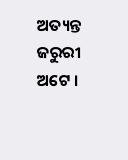ଅତ୍ୟନ୍ତ ଜରୁରୀ ଅଟେ ।